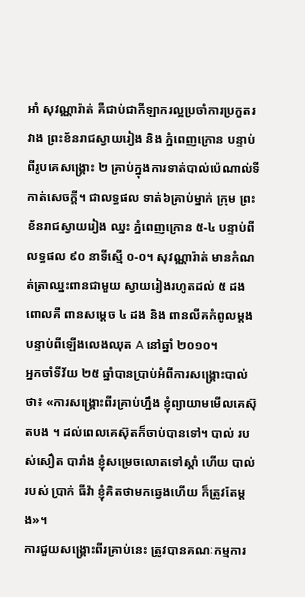អាំ សុវណ្ណារ៉ាត់ គឺជាប់ជាកីឡាករល្អប្រចាំការប្រកួតរវាង ព្រះខ័នរាជស្វាយរៀង និង ភ្នំពេញក្រោន បន្ទាប់ពីរូបគេសង្គ្រោះ ២ គ្រាប់ក្នុងការទាត់បាល់ប៉េណាល់ទីកាត់សេចក្ដី។ ជាលទ្ធផល ទាត់៦គ្រាប់ម្នាក់ ក្រុម ព្រះខ័នរាជស្វាយរៀង ឈ្នះ ភ្នំពេញក្រោន ៥-៤ បន្ទាប់ពីលទ្ធផល ៩០ នាទីស្មើ ០-០។ សុវណ្ណារ៉ាត់ មានកំណត់ត្រាឈ្នះពានជាមួយ ស្វាយរៀងរហូតដល់ ៥ ដង ពោលគឺ ពានសម្ដេច ៤ ដង និង ពានលីគកំពូលម្ដង បន្ទាប់ពីឡើងលេងឈុត A នៅឆ្នាំ ២០១០។
អ្នកចាំទីវ័យ ២៥ ឆ្នាំបានប្រាប់អំពីការសង្គ្រោះបាល់ថា៖ «ការសង្គ្រោះពីរគ្រាប់ហ្នឹង ខ្ញុំព្យាយាមមើលគេស៊ុតបង ។ ដល់ពេលគេស៊ុតក៏ចាប់បានទៅ។ បាល់ របស់សឿត បារាំង ខ្ញុំសម្រេចលោតទៅស្ដាំ ហើយ បាល់របស់ ប្រាក់ ធីវ៉ា ខ្ញុំគិតថាមកឆ្វេងហើយ ក៏ត្រូវតែម្ដង»។
ការជួយសង្គ្រោះពីរគ្រាប់នេះ ត្រូវបានគណៈកម្មការ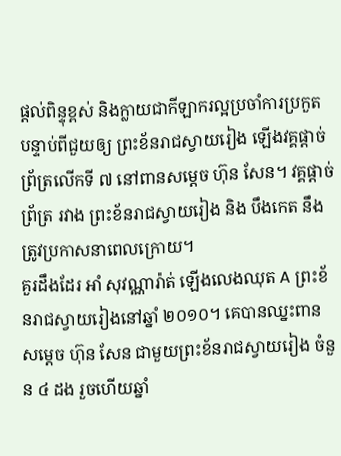ផ្ដល់ពិន្ទុខ្ពស់ និងក្លាយជាកីឡាករល្អប្រចាំការប្រកួត បន្ទាប់ពីជួយឲ្យ ព្រះខ័នរាជស្វាយរៀង ឡើងវគ្គផ្ដាច់ព្រ័ត្រលើកទី ៧ នៅពានសម្ដេច ហ៊ុន សែន។ វគ្គផ្ដាច់ព្រ័ត្រ រវាង ព្រះខ័នរាជស្វាយរៀង និង បឹងកេត នឹងត្រូវប្រកាសនាពេលក្រោយ។
គួរដឹងដែរ អាំ សុវណ្ណារ៉ាត់ ឡើងលេងឈុត A ព្រះខ័នរាជស្វាយរៀងនៅឆ្នាំ ២០១០។ គេបានឈ្នះពានសម្ដេច ហ៊ុន សែន ជាមួយព្រះខ័នរាជស្វាយរៀង ចំនួន ៤ ដង រួចហើយឆ្នាំ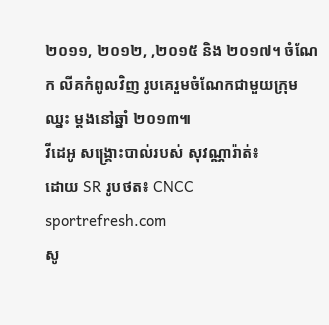២០១១, ២០១២, ,២០១៥ និង ២០១៧។ ចំណែក លីគកំពូលវិញ រូបគេរួមចំណែកជាមួយក្រុម ឈ្នះ ម្ដងនៅឆ្នាំ ២០១៣៕
វីដេអូ សង្គ្រោះបាល់របស់ សុវណ្ណារ៉ាត់៖
ដោយ SR រូបថត៖ CNCC sportrefresh.com
សូ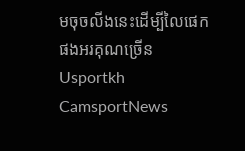មចុចលីងនេះដើម្បីលៃផេកផងអរគុណច្រើន Usportkh CamsportNews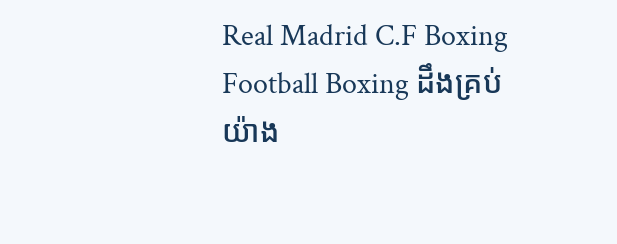Real Madrid C.F Boxing Football Boxing ដឹងគ្រប់យ៉ាង